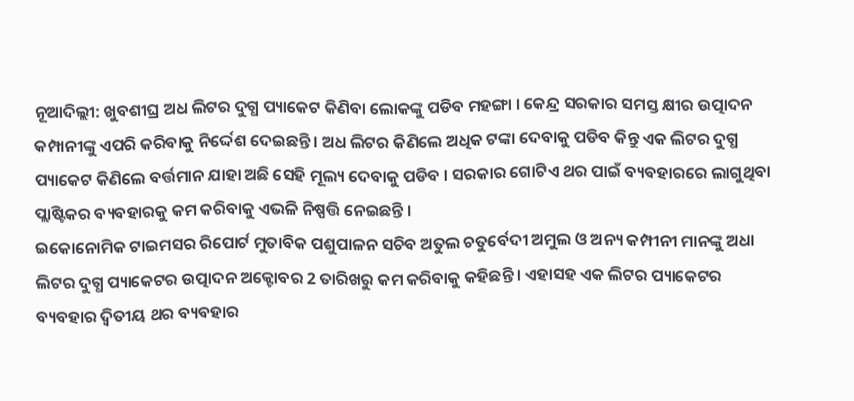ନୂଆଦିଲ୍ଲୀ: ଖୁବଶୀଘ୍ର ଅଧ ଲିଟର ଦୁଗ୍ଧ ପ୍ୟାକେଟ କିଣିବା ଲୋକଙ୍କୁ ପଡିବ ମହଙ୍ଗା । କେନ୍ଦ୍ର ସରକାର ସମସ୍ତ କ୍ଷୀର ଉତ୍ପାଦନ କମ୍ପାନୀଙ୍କୁ ଏପରି କରିବାକୁ ନିର୍ଦ୍ଦେଶ ଦେଇଛନ୍ତି । ଅଧ ଲିଟର କିଣିଲେ ଅଧିକ ଟଙ୍କା ଦେବାକୁ ପଡିବ କିନ୍ତୁ ଏକ ଲିଟର ଦୁଗ୍ଧ ପ୍ୟାକେଟ କିଣିଲେ ବର୍ତ୍ତମାନ ଯାହା ଅଛି ସେହି ମୂଲ୍ୟ ଦେବାକୁ ପଡିବ । ସରକାର ଗୋଟିଏ ଥର ପାଇଁ ବ୍ୟବହାରରେ ଲାଗୁଥିବା ପ୍ଲାଷ୍ଟିକର ବ୍ୟବହାରକୁ କମ କରିବାକୁ ଏଭଳି ନିଷ୍ପତ୍ତି ନେଇଛନ୍ତି ।
ଇକୋନୋମିକ ଟାଇମସର ରିପୋର୍ଟ ମୁତାବିକ ପଶୁପାଳନ ସଚିବ ଅତୁଲ ଚତୁର୍ବେଦୀ ଅମୁଲ ଓ ଅନ୍ୟ କମ୍ପୀନୀ ମାନଙ୍କୁ ଅଧା ଲିଟର ଦୁଗ୍ଧ ପ୍ୟାକେଟର ଉତ୍ପାଦନ ଅକ୍ଟୋବର 2 ତାରିଖରୁ କମ କରିବାକୁ କହିଛନ୍ତି । ଏହାସହ ଏକ ଲିଟର ପ୍ୟାକେଟର ବ୍ୟବହାର ଦ୍ବିତୀୟ ଥର ବ୍ୟବହାର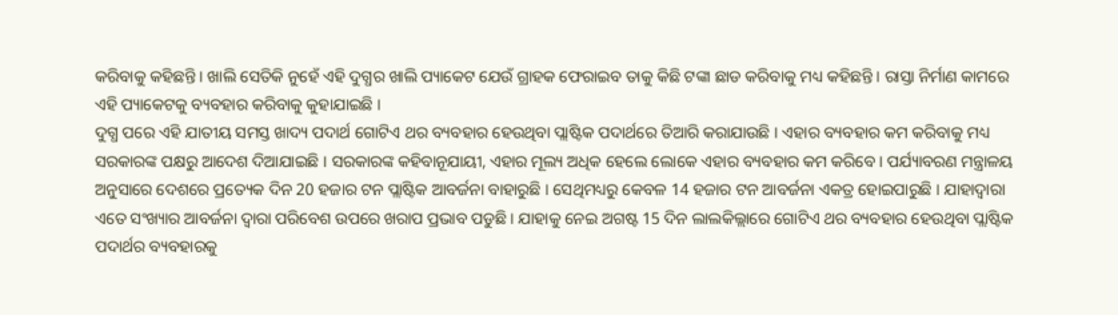କରିବାକୁ କହିଛନ୍ତି । ଖାଲି ସେତିକି ନୁହେଁ ଏହି ଦୁଗ୍ଧର ଖାଲି ପ୍ୟାକେଟ ଯେଉଁ ଗ୍ରାହକ ଫେରାଇବ ତାକୁ କିଛି ଟଙ୍କା ଛାଡ କରିବାକୁ ମଧ୍ୟ କହିଛନ୍ତି । ରାସ୍ତା ନିର୍ମାଣ କାମରେ ଏହି ପ୍ୟାକେଟକୁ ବ୍ୟବହାର କରିବାକୁ କୁହାଯାଇଛି ।
ଦୁଗ୍ଧ ପରେ ଏହି ଯାତୀୟ ସମସ୍ତ ଖାଦ୍ୟ ପଦାର୍ଥ ଗୋଟିଏ ଥର ବ୍ୟବହାର ହେଉଥିବା ପ୍ଲାଷ୍ଟିକ ପଦାର୍ଥରେ ତିଆରି କରାଯାଉଛି । ଏହାର ବ୍ୟବହାର କମ କରିବାକୁ ମଧ୍ୟ ସରକାରଙ୍କ ପକ୍ଷରୁ ଆଦେଶ ଦିଆଯାଇଛି । ସରକାରଙ୍କ କହିବାନୂଯାୟୀ, ଏହାର ମୂଲ୍ୟ ଅଧିକ ହେଲେ ଲୋକେ ଏହାର ବ୍ୟବହାର କମ କରିବେ । ପର୍ଯ୍ୟାବରଣ ମନ୍ତ୍ରାଳୟ ଅନୁସାରେ ଦେଶରେ ପ୍ରତ୍ୟେକ ଦିନ 20 ହଜାର ଟନ ପ୍ଲାଷ୍ଟିକ ଆବର୍ଜନା ବାହାରୁଛି । ସେଥିମଧ୍ୟରୁ କେବଳ 14 ହଜାର ଟନ ଆବର୍ଜନା ଏକତ୍ର ହୋଇପାରୁଛି । ଯାହାଦ୍ବାରା ଏତେ ସଂଖ୍ୟାର ଆବର୍ଜନା ଦ୍ବାରା ପରିବେଶ ଉପରେ ଖରାପ ପ୍ରଭାବ ପଡୁଛି । ଯାହାକୁ ନେଇ ଅଗଷ୍ଟ 15 ଦିନ ଲାଲକିଲ୍ଲାରେ ଗୋଟିଏ ଥର ବ୍ୟବହାର ହେଉଥିବା ପ୍ଲାଷ୍ଟିକ ପଦାର୍ଥର ବ୍ୟବହାରକୁ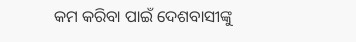କମ କରିବା ପାଇଁ ଦେଶବାସୀଙ୍କୁ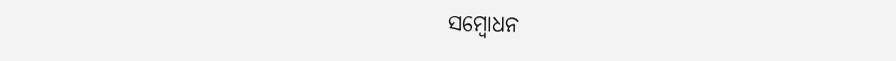ସମ୍ବୋଧନ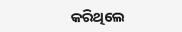କରିଥିଲେ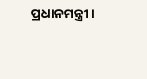ପ୍ରଧାନମନ୍ତ୍ରୀ ।